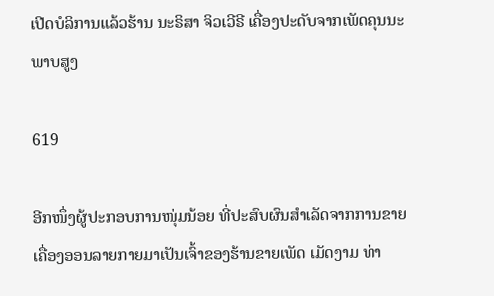ເປີດບໍລິການແລ້ວຮ້ານ ນະຣິສາ ຈິວເວີຣີ ເຄື່ອງປະດັບຈາກເພັດຄຸນນະພາບສູງ

619

ອີກໜຶ່ງຜູ້ປະກອບການໜຸ່ມນ້ອຍ ທີ່ປະສົບຜົນສໍາເລັດຈາກການຂາຍເຄື່ອງອອນລາຍກາຍມາເປັນເຈົ້າຂອງຮ້ານຂາຍເພັດ ເມັດງາມ ທ່າ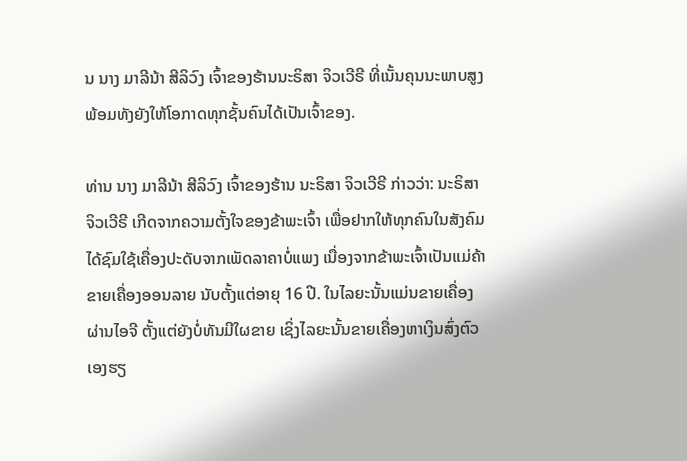ນ ນາງ ມາລີນ້າ ສີລິວົງ ເຈົ້າຂອງຮ້ານນະຣິສາ ຈິວເວີຣີ ທີ່ເນັ້ນຄຸນນະພາບສູງ ພ້ອມທັງຍັງໃຫ້ໂອກາດທຸກຊັ້ນຄົນໄດ້ເປັນເຈົ້າຂອງ.

ທ່ານ ນາງ ມາລີນ້າ ສີລິວົງ ເຈົ້າຂອງຮ້ານ ນະຣິສາ ຈິວເວີຣີ ກ່າວວ່າ: ນະຣິສາ ຈິວເວີຣີ ເກີດຈາກຄວາມຕັ້ງໃຈຂອງຂ້າພະເຈົ້າ ເພື່ອຢາກໃຫ້ທຸກຄົນໃນສັງຄົມໄດ້ຊົມໃຊ້ເຄື່ອງປະດັບຈາກເພັດລາຄາບໍ່ແພງ ເນື່ອງຈາກຂ້າພະເຈົ້າເປັນແມ່ຄ້າຂາຍເຄື່ອງອອນລາຍ ນັບຕັ້ງແຕ່ອາຍຸ 16 ປີ. ໃນໄລຍະນັ້ນແມ່ນຂາຍເຄື່ອງຜ່ານໄອຈີ ຕັ້ງແຕ່ຍັງບໍ່ທັນມີໃຜຂາຍ ເຊິ່ງໄລຍະນັ້ນຂາຍເຄື່ອງຫາເງິນສົ່ງຕົວເອງຮຽ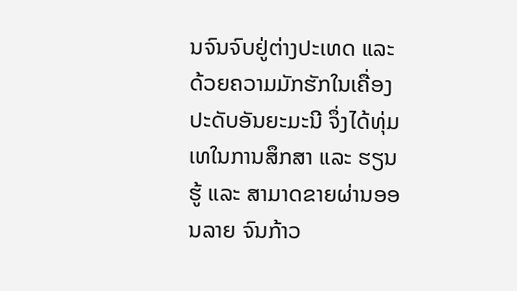ນຈົນຈົບຢູ່ຕ່າງປະເທດ ແລະ ດ້ວຍຄວາມມັກຮັກໃນເຄື່ອງປະດັບອັນຍະມະນີ ຈຶ່ງໄດ້ທຸ່ມເທໃນການສຶກສາ ແລະ ຮຽນຮູ້ ແລະ ສາມາດຂາຍຜ່ານອອນລາຍ ຈົນກ້າວ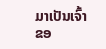ມາເປັນເຈົ້າຂອ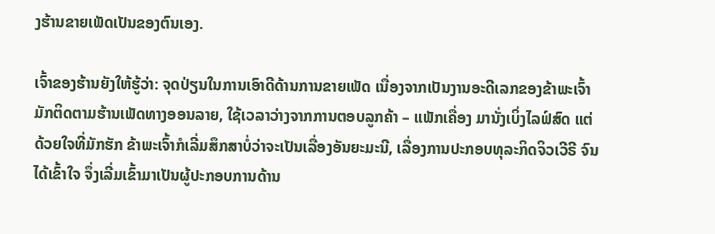ງຮ້ານຂາຍເພັດເປັນຂອງຕົນເອງ.

ເຈົ້າຂອງຮ້ານຍັງໃຫ້ຮູ້ວ່າ: ຈຸດປ່ຽນໃນການເອົາດີດ້ານການຂາຍເພັດ ເນື່ອງຈາກເປັນງານອະດີເລກຂອງຂ້າພະເຈົ້າ ມັກຕິດຕາມຮ້ານເພັດທາງອອນລາຍ, ໃຊ້ເວລາວ່າງຈາກການຕອບລູກຄ້າ – ແພັກເຄື່ອງ ມານັ່ງເບິ່ງໄລຟ໌ສົດ ແຕ່ດ້ວຍໃຈທີ່ມັກຮັກ ຂ້າພະເຈົ້າກໍເລີ່ມສຶກສາບໍ່ວ່າຈະເປັນເລື່ອງອັນຍະມະນີ, ເລື່ອງການປະກອບທຸລະກິດຈິວເວີຣີ ຈົນໄດ້ເຂົ້າໃຈ ຈຶ່ງເລີ່ມເຂົ້າມາເປັນຜູ້ປະກອບການດ້ານ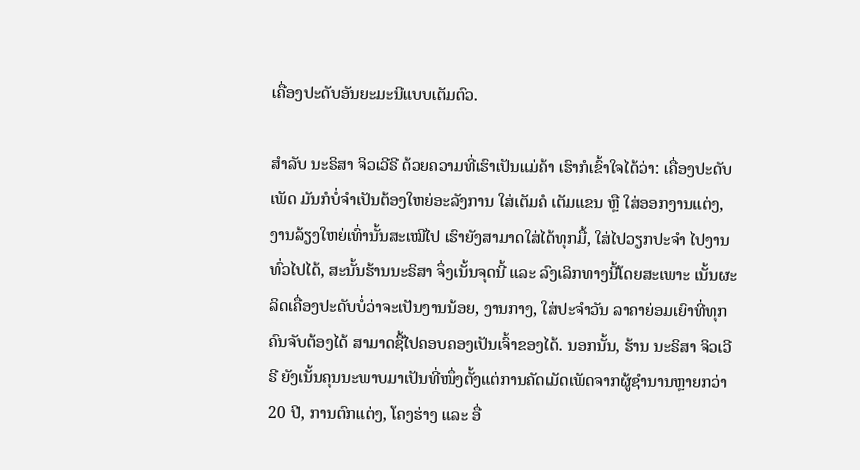ເຄື່ອງປະດັບອັນຍະມະນີແບບເຕັມຕົວ.

ສຳລັບ ນະຣິສາ ຈິວເວີຣີ ດ້ວຍຄວາມທີ່ເຮົາເປັນແມ່ຄ້າ ເຮົາກໍເຂົ້າໃຈໄດ້ວ່າ: ເຄື່ອງປະດັບເພັດ ມັນກໍບໍ່ຈຳເປັນຕ້ອງໃຫຍ່ອະລັງການ ໃສ່ເຕັມຄໍ ເຕັມແຂນ ຫຼື ໃສ່ອອກງານແຕ່ງ, ງານລ້ຽງໃຫຍ່ເທົ່ານັ້ນສະເໝີໄປ ເຮົາຍັງສາມາດໃສ່ໄດ້ທຸກມື້, ໃສ່ໄປວຽກປະຈໍາ ໄປງານທົ່ວໄປໄດ້, ສະນັ້ນຮ້ານນະຣິສາ ຈຶ່ງເນັ້ນຈຸດນີ້ ແລະ ລົງເລິກທາງນີ້ໂດຍສະເພາະ ເນັ້ນຜະລິດເຄື່ອງປະດັບບໍ່ວ່າຈະເປັນງານນ້ອຍ, ງານກາງ, ໃສ່ປະຈຳວັນ ລາຄາຍ່ອມເຍົາທີ່ທຸກຄົນຈັບຕ້ອງໄດ້ ສາມາດຊື້ໄປຄອບຄອງເປັນເຈົ້າຂອງໄດ້. ນອກນັ້ນ, ຮ້ານ ນະຣິສາ ຈິວເວີຣີ ຍັງເນັ້ນຄຸນນະພາບມາເປັນທີ່ໜຶ່ງຕັ້ງແຕ່ການຄັດເມັດເພັດຈາກຜູ້ຊຳນານຫຼາຍກວ່າ 20 ປີ, ການຕົກແຕ່ງ, ໂຄງຮ່າງ ແລະ ອື່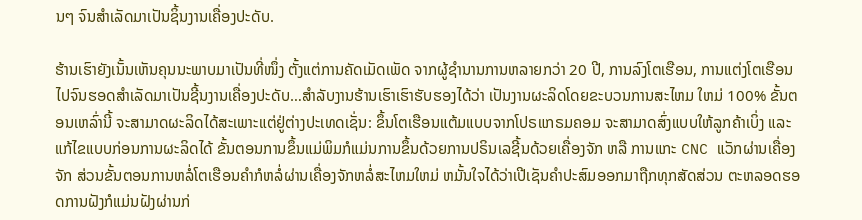ນໆ ຈົນສຳເລັດມາເປັນຊິ້ນງານເຄື່ອງປະດັບ.

ຮ້ານເຮົາຍັງເນັ້ນເຫັນຄຸນນະພາບມາເປັນທີ່ໜຶ່ງ ຕັ້ງແຕ່ການຄັດເມັດເພັດ ຈາກຜູ້ຊຳນານການຫລາຍກວ່າ 20 ປີ, ການລົງໂຕເຮືອນ, ການແຕ່ງໂຕເຮືອນ ໄປຈົນຮອດສຳເລັດມາເປັນຊີ້ນງານເຄື່ອງປະດັບ…ສຳລັບງານຮ້ານເຮົາເຮົາຮັບຮອງໄດ້ວ່າ ເປັນງານຜະລິດໂດຍຂະບວນການສະໄຫມ ໃຫມ່ 100% ຂັ້ນຕອນເຫລົ່ານີ້ ຈະສາມາດຜະລິດໄດ້ສະເພາະແຕ່ຢູ່ຕ່າງປະເທດເຊັ່ນ: ຂຶ້ນໂຕເຮືອນແຕ້ມແບບຈາກໂປຣແກຣມຄອມ ຈະສາມາດສົ່ງແບບໃຫ້ລູກຄ້າເບິ່ງ ແລະ ແກ້ໄຂແບບກ່ອນການຜະລິດໄດ້ ຂັ້ນຕອນການຂຶ້ນແມ່ພິມກໍແມ່ນການຂຶ້ນດ້ວຍການປຣິນເລຊີ້ນດ້ວຍເຄື່ອງຈັກ ຫລື ການແກະ CNC ແວັກຜ່ານເຄື່ອງຈັກ ສ່ວນຂັ້ນຕອນການຫລໍ່ໂຕເຮືອນຄຳກໍຫລໍ່ຜ່ານເຄື່ອງຈັກຫລໍ່ສະໄຫມໃຫມ່ ຫມັ້ນໃຈໄດ້ວ່າເປີເຊັນຄຳປະສົມອອກມາຖືກທຸກສັດສ່ວນ ຕະຫລອດຮອດການຝັງກໍແມ່ນຝັງຜ່ານກ່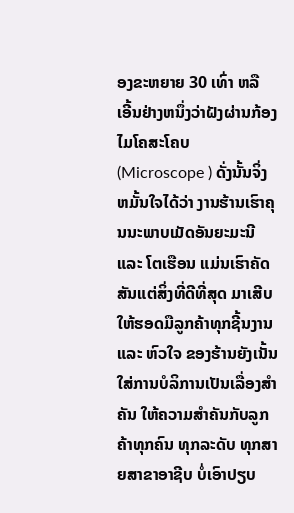ອງຂະຫຍາຍ 30 ເທົ່າ ຫລື ເອີ້ນຢ່າງຫນຶ່ງວ່າຝັງຜ່ານກ້ອງໄມໂຄສະໂຄບ (Microscope ) ດັ່ງນັ້ນຈິ່ງຫມັ້ນໃຈໄດ້ວ່າ ງານຮ້ານເຮົາຄຸນນະພາບເມັດອັນຍະມະນີ ແລະ ໂຕເຮືອນ ແມ່ນເຮົາຄັດສັນແຕ່ສິ່ງທີ່ດີທີ່ສຸດ ມາເສີບໃຫ້ຮອດມືລູກຄ້າທຸກຊີ້ນງານ ແລະ ຫົວໃຈ ຂອງຮ້ານຍັງເນັ້ນໃສ່ການບໍລິການເປັນເລື່ອງສຳຄັນ ໃຫ້ຄວາມສຳຄັນກັບລູກຄ້າທຸກຄົນ ທຸກລະດັບ ທຸກສາຍສາຂາອາຊີບ ບໍ່ເອົາປຽບ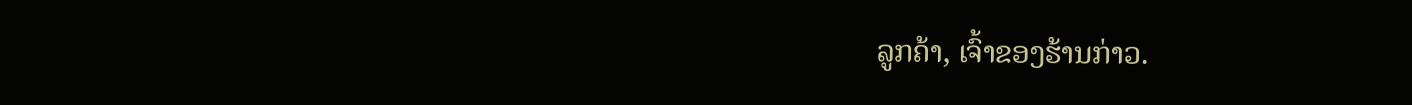ລູກຄ້າ, ເຈົ້າຂອງຮ້ານກ່າວ.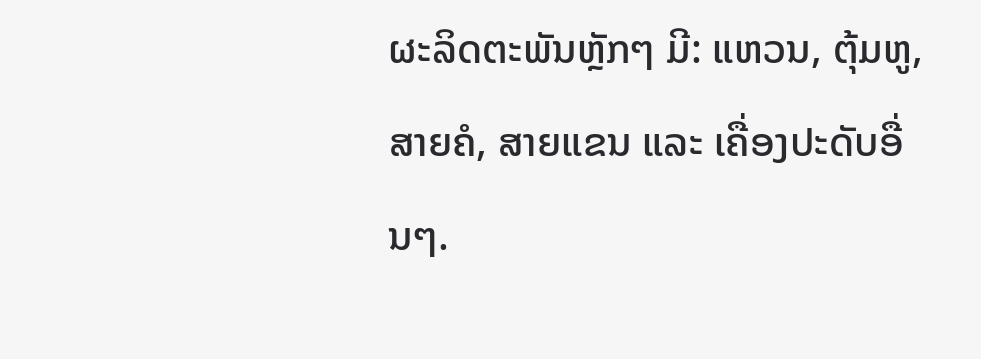ຜະລິດຕະພັນຫຼັກໆ ມີ: ແຫວນ, ຕຸ້ມຫູ, ສາຍຄໍ, ສາຍແຂນ ແລະ ເຄື່ອງປະດັບອື່ນໆ.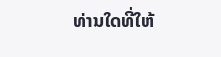ທ່ານໃດທີ່ໃຫ້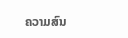ຄວາມສົນ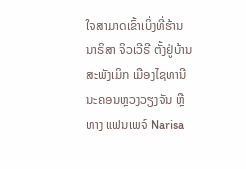ໃຈສາມາດເຂົ້າເບິ່ງທີ່ຮ້ານ ນາຣິສາ ຈິວເວີຣີ ຕັ້ງຢູ່ບ້ານສະພັງເມິກ ເມືອງໄຊທານີ ນະຄອນຫຼວງວຽງຈັນ ຫຼື ທາງ ແຟນເພຈ໌ Narisa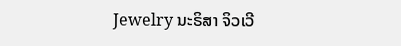Jewelry ນະຣິສາ ຈິວເວີ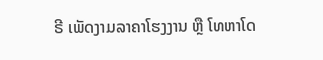ຣີ ເພັດງາມລາຄາໂຮງງານ ຫຼື ໂທຫາໂດ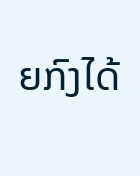ຍກົງໄດ້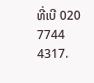ທີ່ເບີ 020 7744 4317.